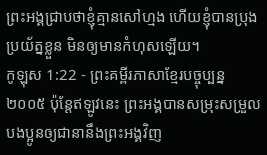ព្រះអង្គជ្រាបថាខ្ញុំគ្មានសៅហ្មង ហើយខ្ញុំបានប្រុងប្រយ័ត្នខ្លួន មិនឲ្យមានកំហុសឡើយ។
កូឡុស 1:22 - ព្រះគម្ពីរភាសាខ្មែរបច្ចុប្បន្ន ២០០៥ ប៉ុន្តែឥឡូវនេះ ព្រះអង្គបានសម្រុះសម្រួលបងប្អូនឲ្យជានានឹងព្រះអង្គវិញ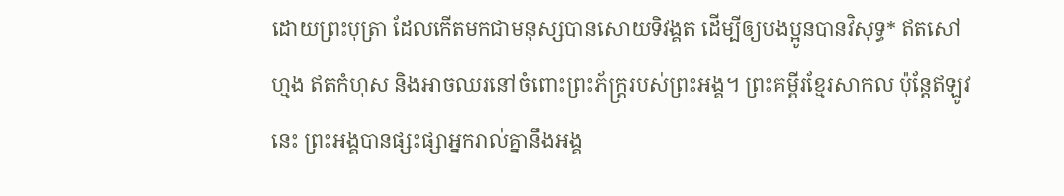ដោយព្រះបុត្រា ដែលកើតមកជាមនុស្សបានសោយទិវង្គត ដើម្បីឲ្យបងប្អូនបានវិសុទ្ធ* ឥតសៅហ្មង ឥតកំហុស និងអាចឈរនៅចំពោះព្រះភ័ក្ត្ររបស់ព្រះអង្គ។ ព្រះគម្ពីរខ្មែរសាកល ប៉ុន្តែឥឡូវនេះ ព្រះអង្គបានផ្សះផ្សាអ្នករាល់គ្នានឹងអង្គ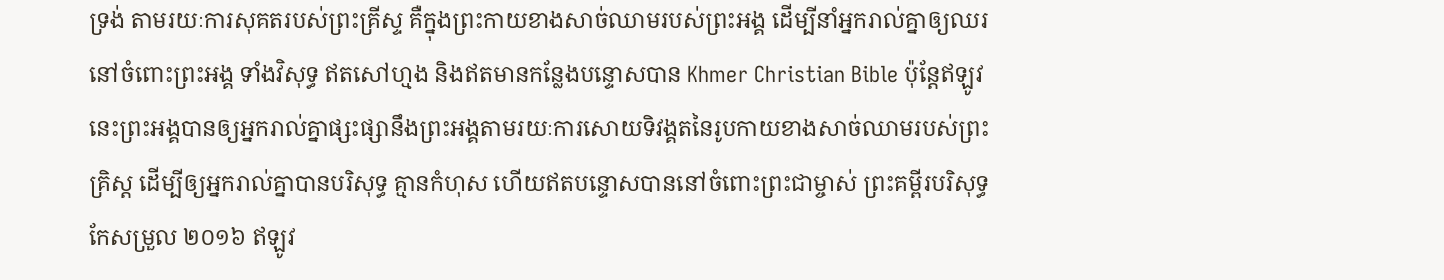ទ្រង់ តាមរយៈការសុគតរបស់ព្រះគ្រីស្ទ គឺក្នុងព្រះកាយខាងសាច់ឈាមរបស់ព្រះអង្គ ដើម្បីនាំអ្នករាល់គ្នាឲ្យឈរនៅចំពោះព្រះអង្គ ទាំងវិសុទ្ធ ឥតសៅហ្មង និងឥតមានកន្លែងបន្ទោសបាន Khmer Christian Bible ប៉ុន្ដែឥឡូវនេះព្រះអង្គបានឲ្យអ្នករាល់គ្នាផ្សះផ្សានឹងព្រះអង្គតាមរយៈការសោយទិវង្គតនៃរូបកាយខាងសាច់ឈាមរបស់ព្រះគ្រិស្ដ ដើម្បីឲ្យអ្នករាល់គ្នាបានបរិសុទ្ធ គ្មានកំហុស ហើយឥតបន្ទោសបាននៅចំពោះព្រះជាម្ចាស់ ព្រះគម្ពីរបរិសុទ្ធកែសម្រួល ២០១៦ ឥឡូវ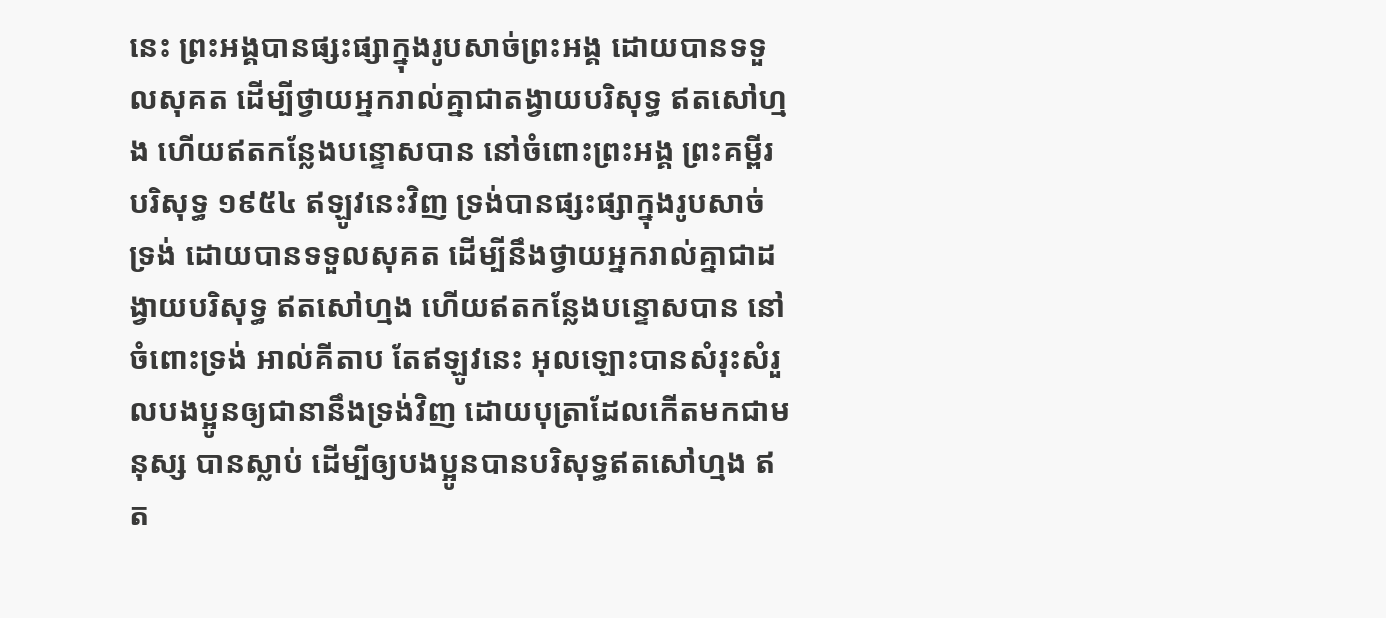នេះ ព្រះអង្គបានផ្សះផ្សាក្នុងរូបសាច់ព្រះអង្គ ដោយបានទទួលសុគត ដើម្បីថ្វាយអ្នករាល់គ្នាជាតង្វាយបរិសុទ្ធ ឥតសៅហ្មង ហើយឥតកន្លែងបន្ទោសបាន នៅចំពោះព្រះអង្គ ព្រះគម្ពីរបរិសុទ្ធ ១៩៥៤ ឥឡូវនេះវិញ ទ្រង់បានផ្សះផ្សាក្នុងរូបសាច់ទ្រង់ ដោយបានទទួលសុគត ដើម្បីនឹងថ្វាយអ្នករាល់គ្នាជាដង្វាយបរិសុទ្ធ ឥតសៅហ្មង ហើយឥតកន្លែងបន្ទោសបាន នៅចំពោះទ្រង់ អាល់គីតាប តែឥឡូវនេះ អុលឡោះបានសំរុះសំរួលបងប្អូនឲ្យជានានឹងទ្រង់វិញ ដោយបុត្រាដែលកើតមកជាមនុស្ស បានស្លាប់ ដើម្បីឲ្យបងប្អូនបានបរិសុទ្ធឥតសៅហ្មង ឥត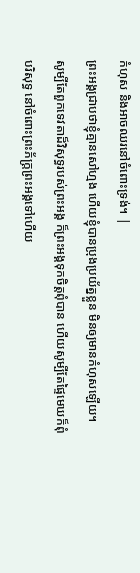កំហុស និងអាចឈរនៅចំពោះទ្រង់។ |
ព្រះអង្គជ្រាបថាខ្ញុំគ្មានសៅហ្មង ហើយខ្ញុំបានប្រុងប្រយ័ត្នខ្លួន មិនឲ្យមានកំហុសឡើយ។
សូម្បីតែពួកទេវតាដ៏វិសុទ្ធរបស់ព្រះអង្គ ក៏ព្រះអង្គទុកចិត្តពុំបាន ហើយសូម្បីតែផ្ទៃមេឃក៏ពុំបរិសុទ្ធ នៅចំពោះព្រះភ័ក្ត្រព្រះអង្គទៅហើយ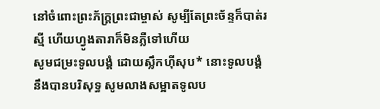នៅចំពោះព្រះភ័ក្ត្រព្រះជាម្ចាស់ សូម្បីតែព្រះច័ន្ទក៏បាត់រស្មី ហើយហ្វូងតារាក៏មិនភ្លឺទៅហើយ
សូមជម្រះទូលបង្គំ ដោយស្លឹកហ៊ីសុប* នោះទូលបង្គំនឹងបានបរិសុទ្ធ សូមលាងសម្អាតទូលប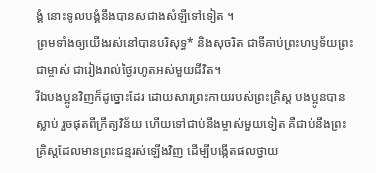ង្គំ នោះទូលបង្គំនឹងបានសជាងសំឡីទៅទៀត ។
ព្រមទាំងឲ្យយើងរស់នៅបានបរិសុទ្ធ* និងសុចរិត ជាទីគាប់ព្រះហឫទ័យព្រះជាម្ចាស់ ជារៀងរាល់ថ្ងៃរហូតអស់មួយជីវិត។
រីឯបងប្អូនវិញក៏ដូច្នោះដែរ ដោយសារព្រះកាយរបស់ព្រះគ្រិស្ត បងប្អូនបានស្លាប់ រួចផុតពីក្រឹត្យវិន័យ ហើយទៅជាប់នឹងម្ចាស់មួយទៀត គឺជាប់នឹងព្រះគ្រិស្តដែលមានព្រះជន្មរស់ឡើងវិញ ដើម្បីបង្កើតផលថ្វាយ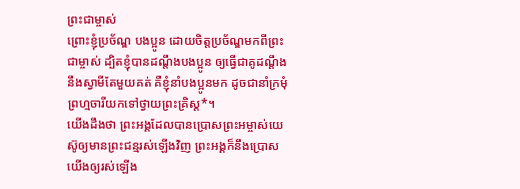ព្រះជាម្ចាស់
ព្រោះខ្ញុំប្រច័ណ្ឌ បងប្អូន ដោយចិត្តប្រច័ណ្ឌមកពីព្រះជាម្ចាស់ ដ្បិតខ្ញុំបានដណ្ដឹងបងប្អូន ឲ្យធ្វើជាគូដណ្ដឹង នឹងស្វាមីតែមួយគត់ គឺខ្ញុំនាំបងប្អូនមក ដូចជានាំក្រមុំព្រហ្មចារីយកទៅថ្វាយព្រះគ្រិស្ត*។
យើងដឹងថា ព្រះអង្គដែលបានប្រោសព្រះអម្ចាស់យេស៊ូឲ្យមានព្រះជន្មរស់ឡើងវិញ ព្រះអង្គក៏នឹងប្រោសយើងឲ្យរស់ឡើង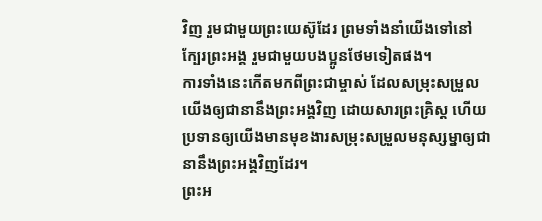វិញ រួមជាមួយព្រះយេស៊ូដែរ ព្រមទាំងនាំយើងទៅនៅក្បែរព្រះអង្គ រួមជាមួយបងប្អូនថែមទៀតផង។
ការទាំងនេះកើតមកពីព្រះជាម្ចាស់ ដែលសម្រុះសម្រួលយើងឲ្យជានានឹងព្រះអង្គវិញ ដោយសារព្រះគ្រិស្ត ហើយប្រទានឲ្យយើងមានមុខងារសម្រុះសម្រួលមនុស្សម្នាឲ្យជានានឹងព្រះអង្គវិញដែរ។
ព្រះអ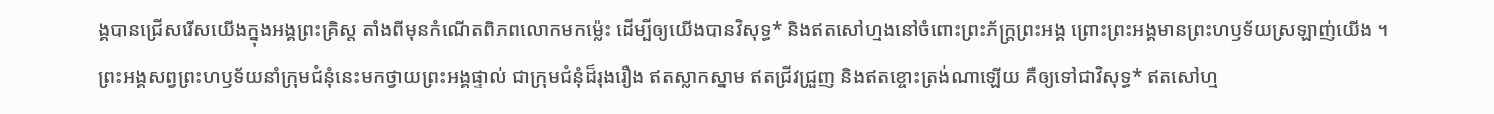ង្គបានជ្រើសរើសយើងក្នុងអង្គព្រះគ្រិស្ត តាំងពីមុនកំណើតពិភពលោកមកម៉្លេះ ដើម្បីឲ្យយើងបានវិសុទ្ធ* និងឥតសៅហ្មងនៅចំពោះព្រះភ័ក្ត្រព្រះអង្គ ព្រោះព្រះអង្គមានព្រះហឫទ័យស្រឡាញ់យើង ។
ព្រះអង្គសព្វព្រះហឫទ័យនាំក្រុមជំនុំនេះមកថ្វាយព្រះអង្គផ្ទាល់ ជាក្រុមជំនុំដ៏រុងរឿង ឥតស្លាកស្នាម ឥតជ្រីវជ្រួញ និងឥតខ្ចោះត្រង់ណាឡើយ គឺឲ្យទៅជាវិសុទ្ធ* ឥតសៅហ្ម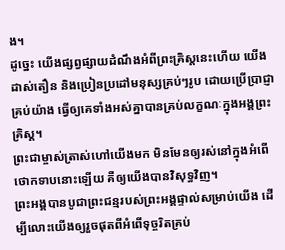ង។
ដូច្នេះ យើងផ្សព្វផ្សាយដំណឹងអំពីព្រះគ្រិស្តនេះហើយ យើងដាស់តឿន និងប្រៀនប្រដៅមនុស្សគ្រប់ៗរូប ដោយប្រើប្រាជ្ញាគ្រប់យ៉ាង ធ្វើឲ្យគេទាំងអស់គ្នាបានគ្រប់លក្ខណៈក្នុងអង្គព្រះគ្រិស្ត។
ព្រះជាម្ចាស់ត្រាស់ហៅយើងមក មិនមែនឲ្យរស់នៅក្នុងអំពើថោកទាបនោះឡើយ គឺឲ្យយើងបានវិសុទ្ធវិញ។
ព្រះអង្គបានបូជាព្រះជន្មរបស់ព្រះអង្គផ្ទាល់សម្រាប់យើង ដើម្បីលោះយើងឲ្យរួចផុតពីអំពើទុច្ចរិតគ្រប់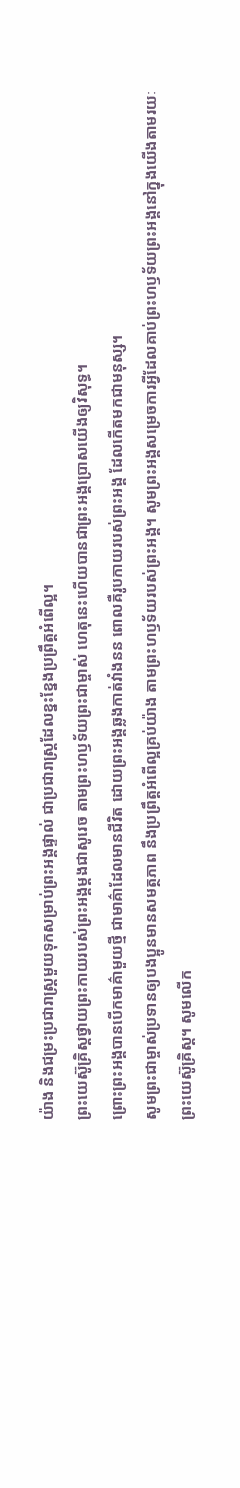យ៉ាង និងជម្រះប្រជារាស្ត្រមួយទុកសម្រាប់ព្រះអង្គផ្ទាល់ ជាប្រជារាស្ត្រដែលខ្នះខ្នែងប្រព្រឹត្តអំពើល្អ។
ព្រះយេស៊ូគ្រិស្តថ្វាយព្រះកាយរបស់ព្រះអង្គម្ដងជាសូរេច តាមព្រះហឫទ័យព្រះជាម្ចាស់ ហេតុនេះហើយបានជាព្រះអង្គប្រោសយើងឲ្យវិសុទ្ធ។
ព្រោះព្រះអង្គបានបើកមាគ៌ាមួយថ្មី ជាមាគ៌ាដែលមានជីវិត ដោយព្រះអង្គឆ្លងកាត់វាំងនន ពោលគឺរូបកាយរបស់ព្រះអង្គ ដែលកើតមកជាមនុស្ស។
សូមព្រះជាម្ចាស់ប្រទានឲ្យបងប្អូនមានសមត្ថភាព នឹងប្រព្រឹត្តអំពើល្អគ្រប់យ៉ាង តាមព្រះហឫទ័យរបស់ព្រះអង្គ។ សូមព្រះអង្គសម្រេចការអ្វីដែលគាប់ព្រះហឫទ័យព្រះអង្គនៅក្នុងយើងតាមរយៈព្រះយេស៊ូគ្រិស្ត។ សូមលើក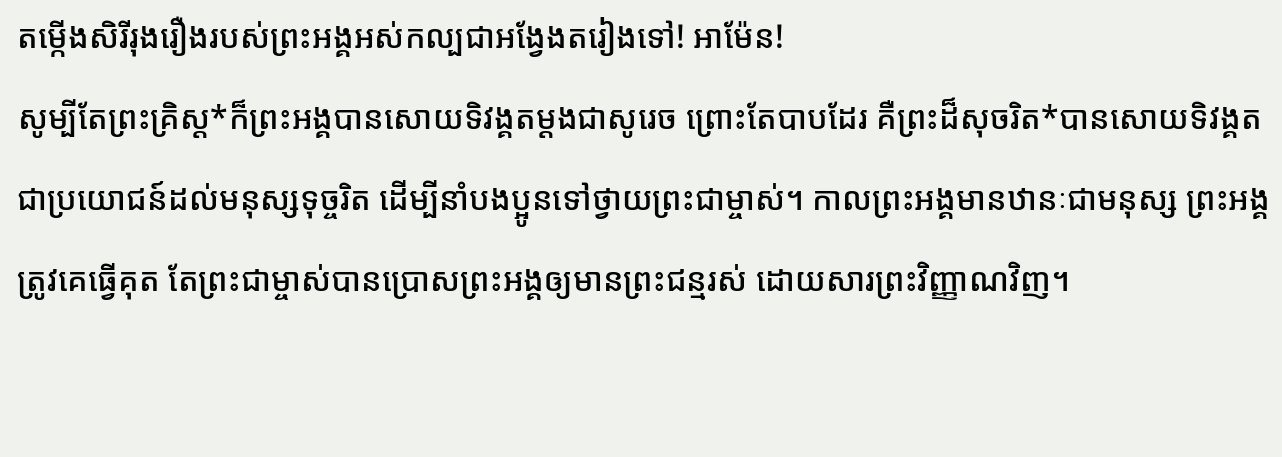តម្កើងសិរីរុងរឿងរបស់ព្រះអង្គអស់កល្បជាអង្វែងតរៀងទៅ! អាម៉ែន!
សូម្បីតែព្រះគ្រិស្ត*ក៏ព្រះអង្គបានសោយទិវង្គតម្ដងជាសូរេច ព្រោះតែបាបដែរ គឺព្រះដ៏សុចរិត*បានសោយទិវង្គត ជាប្រយោជន៍ដល់មនុស្សទុច្ចរិត ដើម្បីនាំបងប្អូនទៅថ្វាយព្រះជាម្ចាស់។ កាលព្រះអង្គមានឋានៈជាមនុស្ស ព្រះអង្គត្រូវគេធ្វើគុត តែព្រះជាម្ចាស់បានប្រោសព្រះអង្គឲ្យមានព្រះជន្មរស់ ដោយសារព្រះវិញ្ញាណវិញ។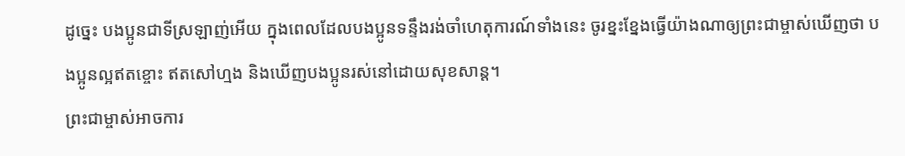ដូច្នេះ បងប្អូនជាទីស្រឡាញ់អើយ ក្នុងពេលដែលបងប្អូនទន្ទឹងរង់ចាំហេតុការណ៍ទាំងនេះ ចូរខ្នះខ្នែងធ្វើយ៉ាងណាឲ្យព្រះជាម្ចាស់ឃើញថា បងប្អូនល្អឥតខ្ចោះ ឥតសៅហ្មង និងឃើញបងប្អូនរស់នៅដោយសុខសាន្ត។
ព្រះជាម្ចាស់អាចការ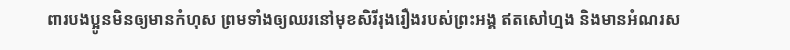ពារបងប្អូនមិនឲ្យមានកំហុស ព្រមទាំងឲ្យឈរនៅមុខសិរីរុងរឿងរបស់ព្រះអង្គ ឥតសៅហ្មង និងមានអំណរស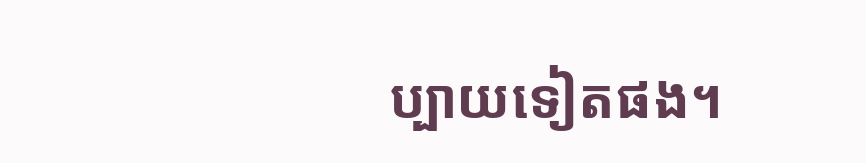ប្បាយទៀតផង។